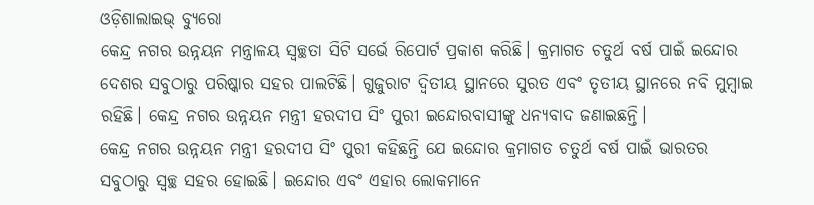ଓଡ଼ିଶାଲାଇଭ୍ ବ୍ୟୁରୋ
କେନ୍ଦ୍ର ନଗର ଉନ୍ନୟନ ମନ୍ତ୍ରାଳୟ ସ୍ୱଚ୍ଛତା ସିଟି ସର୍ଭେ ରିପୋର୍ଟ ପ୍ରକାଶ କରିଛି। କ୍ରମାଗତ ଚତୁର୍ଥ ବର୍ଷ ପାଇଁ ଇନ୍ଦୋର ଦେଶର ସବୁଠାରୁ ପରିଷ୍କାର ସହର ପାଲଟିଛି। ଗୁଜୁରାଟ ଦ୍ୱିତୀୟ ସ୍ଥାନରେ ସୁରତ ଏବଂ ତୃତୀୟ ସ୍ଥାନରେ ନବି ମୁମ୍ବାଇ ରହିଛି। କେନ୍ଦ୍ର ନଗର ଉନ୍ନୟନ ମନ୍ତ୍ରୀ ହରଦୀପ ସିଂ ପୁରୀ ଇନ୍ଦୋରବାସୀଙ୍କୁ ଧନ୍ୟବାଦ ଜଣାଇଛନ୍ତି।
କେନ୍ଦ୍ର ନଗର ଉନ୍ନୟନ ମନ୍ତ୍ରୀ ହରଦୀପ ସିଂ ପୁରୀ କହିଛନ୍ତି ଯେ ଇନ୍ଦୋର କ୍ରମାଗତ ଚତୁର୍ଥ ବର୍ଷ ପାଇଁ ଭାରତର ସବୁଠାରୁ ସ୍ୱଚ୍ଛ ସହର ହୋଇଛି। ଇନ୍ଦୋର ଏବଂ ଏହାର ଲୋକମାନେ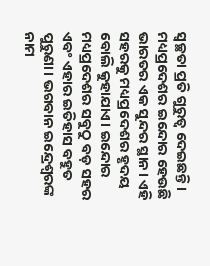ସ୍ୱଚ୍ଛତା ପ୍ରତି ଗୁରୁତ୍ୱ ଦେଇଛନ୍ତି।
ମଧ୍ୟପ୍ରଦେଶର ଇନ୍ଦୋର ହେଉଛି ଭାରତର ଏକ ସୁନ୍ଦର ସ୍ଥାନ। ଏହି ସହରକୁ ମଧ୍ୟପ୍ରଦେଶର ହୃଦୟ ବୋଲି କୁହାଯାଏ। ଇନ୍ଦୋର ମଧ୍ୟପ୍ରଦେଶର ସବୁଠୁ ବଡ଼ ସହର ଏବଂ ଏହାର ଇତିହାସ ବହୁତ ପୁରୁଣା। ଭଗବାନ ଇନ୍ଦ୍ରେଶ୍ୱରଙ୍କ ନାମ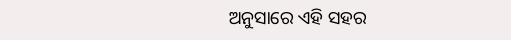ଅନୁସାରେ ଏହି ସହର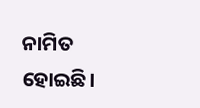ନାମିତ ହୋଇଛି।